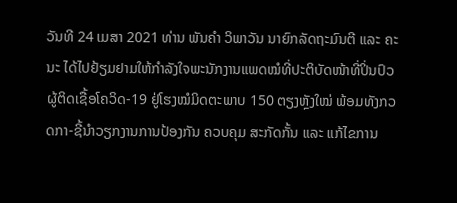ວັນທີ 24 ເມສາ 2021 ທ່ານ ພັນຄໍາ ວິພາວັນ ນາຍົກລັດຖະມົນຕີ ແລະ ຄະນະ ໄດ້ໄປຢ້ຽມຢາມໃຫ້ກຳລັງໃຈພະນັກງານແພດໝໍທີ່ປະຕິບັດໜ້າທີ່ປິ່ນປົວຜູ້ຕິດເຊື້ອໂຄວິດ-19 ຢູ່ໂຮງໝໍມິດຕະພາບ 150 ຕຽງຫຼັງໃໝ່ ພ້ອມທັງກວດກາ-ຊີ້ນຳວຽກງານການປ້ອງກັນ ຄວບຄຸມ ສະກັດກັ້ນ ແລະ ແກ້ໄຂການ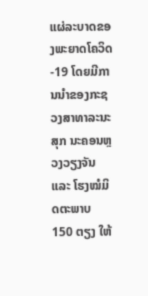ແຜ່ລະບາດຂອງພະຍາດໂຄວິດ-19 ໂດຍມີການນຳຂອງກະຊວງສາທາລະນະສຸກ ນະຄອນຫຼວງວຽງຈັນ ແລະ ໂຮງໝໍມິດຕະພາບ 150 ຕຽງ ໃຫ້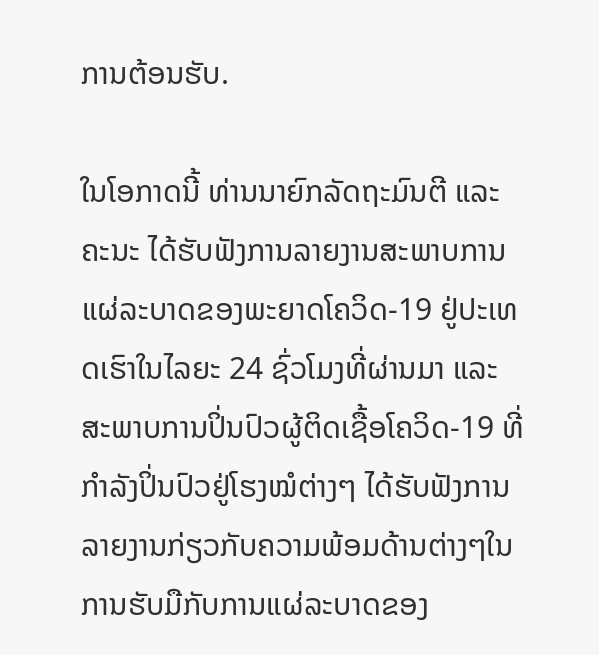ການຕ້ອນຮັບ.

ໃນໂອກາດນີ້ ທ່ານນາຍົກລັດຖະມົນຕີ ແລະ ຄະນະ ໄດ້ຮັບຟັງການລາຍງານສະພາບການແຜ່ລະບາດຂອງພະຍາດໂຄວິດ-19 ຢູ່ປະເທດເຮົາໃນໄລຍະ 24 ຊົ່ວໂມງທີ່ຜ່ານມາ ແລະ ສະພາບການປິ່ນປົວຜູ້ຕິດເຊື້ອໂຄວິດ-19 ທີ່ກໍາລັງປິ່ນປົວຢູ່ໂຮງໝໍຕ່າງໆ ໄດ້ຮັບຟັງການລາຍງານກ່ຽວກັບຄວາມພ້ອມດ້ານຕ່າງໆໃນການຮັບມືກັບການແຜ່ລະບາດຂອງ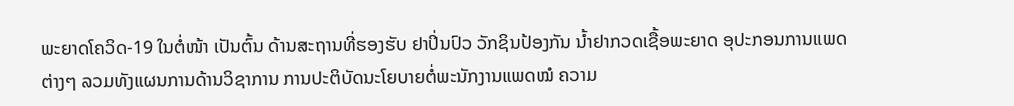ພະຍາດໂຄວິດ-19 ໃນຕໍ່ໜ້າ ເປັນຕົ້ນ ດ້ານສະຖານທີ່ຮອງຮັບ ຢາປິ່ນປົວ ວັກຊິນປ້ອງກັນ ນໍ້າຢາກວດເຊື້ອພະຍາດ ອຸປະກອນການແພດຕ່າງໆ ລວມທັງແຜນການດ້ານວິຊາການ ການປະຕິບັດນະໂຍບາຍຕໍ່ພະນັກງານແພດໝໍ ຄວາມ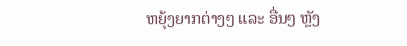ຫຍຸ້ງຍາກຕ່າງໆ ແລະ ອື່ນໆ ຫຼັງ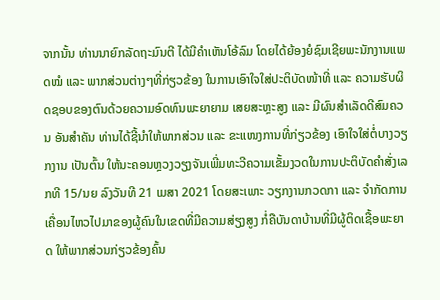ຈາກນັ້ນ ທ່ານນາຍົກລັດຖະມົນຕີ ໄດ້ມີຄຳເຫັນໂອ້ລົມ ໂດຍໄດ້ຍ້ອງຍໍຊົມເຊີຍພະນັກງານແພດໝໍ ແລະ ພາກສ່ວນຕ່າງໆທີ່ກ່ຽວຂ້ອງ ໃນການເອົາໃຈໃສ່ປະຕິບັດໜ້າທີ່ ແລະ ຄວາມຮັບຜິດຊອບຂອງຕົນດ້ວຍຄວາມອົດທົນພະຍາຍາມ ເສຍສະຫຼະສູງ ແລະ ມີຜົນສຳເລັດດີສົມຄວນ ອັນສຳຄັນ ທ່ານໄດ້ຊີ້ນຳໃຫ້ພາກສ່ວນ ແລະ ຂະແໜງການທີ່ກ່ຽວຂ້ອງ ເອົາໃຈໃສ່ຕໍ່ບາງວຽກງານ ເປັນຕົ້ນ ໃຫ້ນະຄອນຫຼວງວຽງຈັນເພີ່ມທະວີຄວາມເຂັ້ມງວດໃນການປະຕິບັດຄຳສັ່ງເລກທີ 15/ນຍ ລົງວັນທີ 21 ເມສາ 2021 ໂດຍສະເພາະ ວຽກງານກວດກາ ແລະ ຈໍາກັດການເຄື່ອນໄຫວໄປມາຂອງຜູ້ຄົນໃນເຂດທີ່ມີຄວາມສ່ຽງສູງ ກໍ່ຄືບັນດາບ້ານທີ່ມີຜູ້ຕິດເຊື້ອພະຍາດ ໃຫ້ພາກສ່ວນກ່ຽວຂ້ອງຄົ້ນ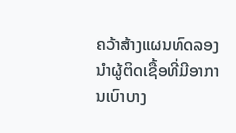ຄວ້າສ້າງແຜນທົດລອງ ນຳຜູ້ຕິດເຊື້ອທີ່ມີອາການເບົາບາງ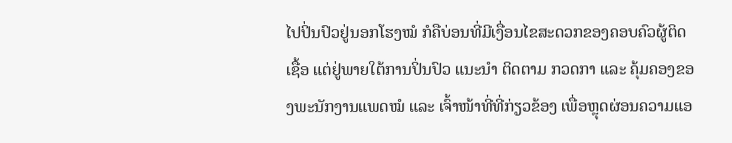ໄປປິ່ນປົວຢູ່ນອກໂຮງໝໍ ກໍຄືບ່ອນທີ່ມີເງື່ອນໄຂສະດວກຂອງຄອບຄົວຜູ້ຕິດເຊື້ອ ແຕ່ຢູ່ພາຍໃຕ້ການປິ່ນປົວ ແນະນຳ ຕິດຕາມ ກວດກາ ແລະ ຄຸ້ມຄອງຂອງພະນັກງານແພດໝໍ ແລະ ເຈົ້າໜ້າທີ່ທີ່ກ່ຽວຂ້ອງ ເພື່ອຫຼຸດຜ່ອນຄວາມແອ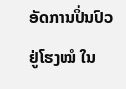ອັດການປິ່ນປົວຢູ່ໂຮງໝໍ ໃນ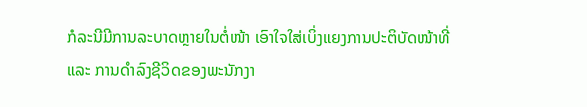ກໍລະນີມີການລະບາດຫຼາຍໃນຕໍ່ໜ້າ ເອົາໃຈໃສ່ເບິ່ງແຍງການປະຕິບັດໜ້າທີ່ ແລະ ການດຳລົງຊີວິດຂອງພະນັກງາ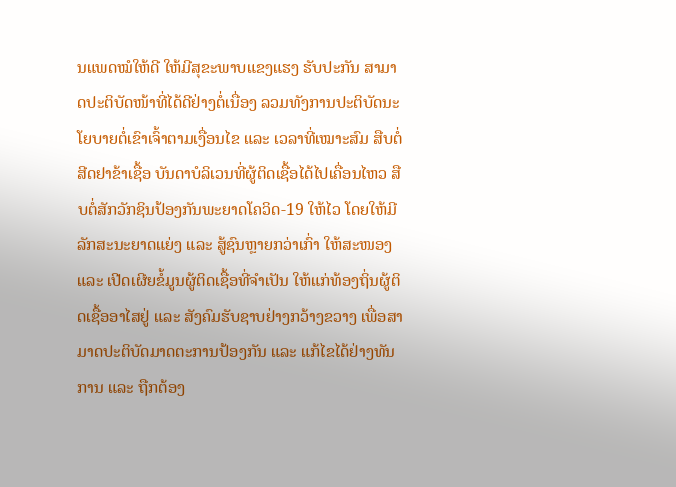ນແພດໝໍໃຫ້ດີ ໃຫ້ມີສຸຂະພາບແຂງແຮງ ຮັບປະກັນ ສາມາດປະຕິບັດໜ້າທີ່ໄດ້ດີຢ່າງຕໍ່ເນື່ອງ ລວມທັງການປະຕິບັດນະໂຍບາຍຕໍ່ເຂົາເຈົ້າຕາມເງື່ອນໄຂ ແລະ ເວລາທີ່ເໝາະສົມ ສືບຕໍ່ສີດຢາຂ້າເຊື້ອ ບັນດາບໍລິເວນທີ່ຜູ້ຕິດເຊື້ອໄດ້ໄປເຄື່ອນໄຫວ ສືບຕໍ່ສັກວັກຊິນປ້ອງກັນພະຍາດໂຄວິດ-19 ໃຫ້ໄວ ໂດຍໃຫ້ມີລັກສະນະຍາດແຍ່ງ ແລະ ສູ້ຊົນຫຼາຍກວ່າເກົ່າ ໃຫ້ສະໜອງ ແລະ ເປີດເຜີຍຂໍ້ມູນຜູ້ຕິດເຊື້ອທີ່ຈຳເປັນ ໃຫ້ແກ່ທ້ອງຖິ່ນຜູ້ຕິດເຊື້ອອາໄສຢູ່ ແລະ ສັງຄົມຮັບຊາບຢ່າງກວ້າງຂວາງ ເພື່ອສາມາດປະຕິບັດມາດຕະການປ້ອງກັນ ແລະ ແກ້ໄຂໄດ້ຢ່າງທັນການ ແລະ ຖືກຕ້ອງ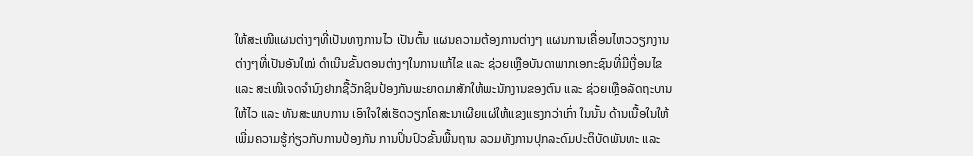ໃຫ້ສະເໜີແຜນຕ່າງໆທີ່ເປັນທາງການໄວ ເປັນຕົ້ນ ແຜນຄວາມຕ້ອງການຕ່າງໆ ແຜນການເຄື່ອນໄຫວວຽກງານຕ່າງໆທີ່ເປັນອັນໃໝ່ ດຳເນີນຂັ້ນຕອນຕ່າງໆໃນການແກ້ໄຂ ແລະ ຊ່ວຍເຫຼືອບັນດາພາກເອກະຊົນທີ່ມີເງື່ອນໄຂ ແລະ ສະເໜີເຈດຈຳນົງຢາກຊື້ວັກຊິນປ້ອງກັນພະຍາດມາສັກໃຫ້ພະນັກງານຂອງຕົນ ແລະ ຊ່ວຍເຫຼືອລັດຖະບານໃຫ້ໄວ ແລະ ທັນສະພາບການ ເອົາໃຈໃສ່ເຮັດວຽກໂຄສະນາເຜີຍແຜ່ໃຫ້ແຂງແຮງກວ່າເກົ່າ ໃນນັ້ນ ດ້ານເນື້ອໃນໃຫ້ເພີ່ມຄວາມຮູ້ກ່ຽວກັບການປ້ອງກັນ ການປິ່ນປົວຂັ້ນພື້ນຖານ ລວມທັງການປຸກລະດົມປະຕິບັດພັນທະ ແລະ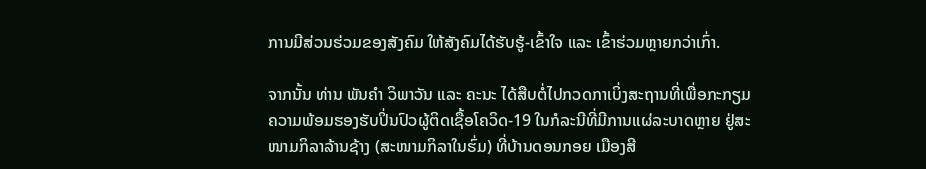ການມີສ່ວນຮ່ວມຂອງສັງຄົມ ໃຫ້ສັງຄົມໄດ້ຮັບຮູ້-ເຂົ້າໃຈ ແລະ ເຂົ້າຮ່ວມຫຼາຍກວ່າເກົ່າ.

ຈາກນັ້ນ ທ່ານ ພັນຄຳ ວິພາວັນ ແລະ ຄະນະ ໄດ້ສືບຕໍ່ໄປກວດກາເບິ່ງສະຖານທີ່ເພື່ອກະກຽມຄວາມພ້ອມຮອງຮັບປິ່ນປົວຜູ້ຕິດເຊື້ອໂຄວິດ-19 ໃນກໍລະນີທີ່ມີການແຜ່ລະບາດຫຼາຍ ຢູ່ສະໜາມກິລາລ້ານຊ້າງ (ສະໜາມກິລາໃນຮົ່ມ) ທີ່ບ້ານດອນກອຍ ເມືອງສີ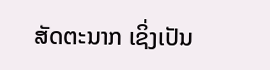ສັດຕະນາກ ເຊິ່ງເປັນ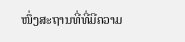ໜຶ່ງສະຖານທີ່ທີ່ມີຄວາມ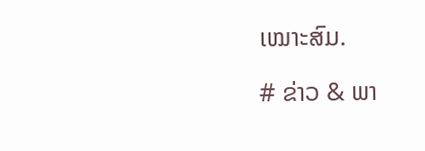ເໝາະສົມ.

# ຂ່າວ & ພາ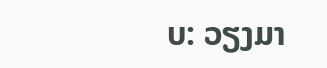ບ: ວຽງມາ